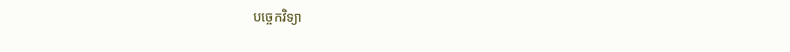បច្ចេកវិទ្យា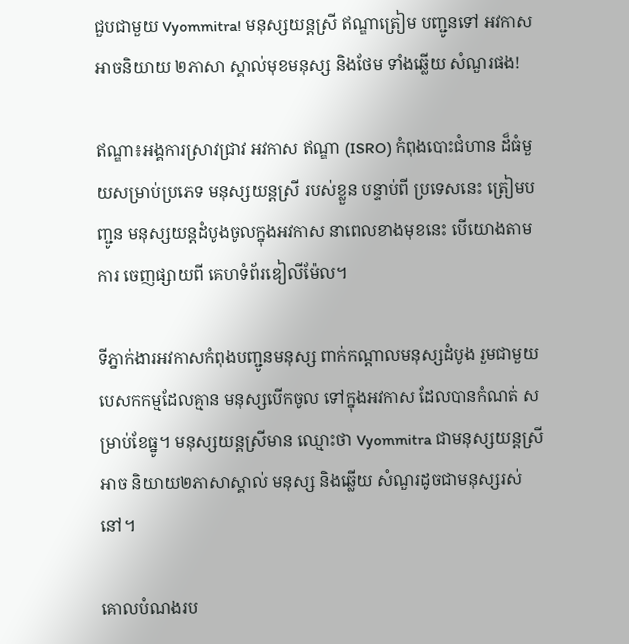ជួបជាមួយ Vyommitra! មនុស្សយន្តស្រី ឥណ្ឌាត្រៀម បញ្ជូនទៅ អវកាស អាចនិយាយ ២ភាសា ស្គាល់មុខមនុស្ស និងថែម ទាំងឆ្លើយ សំណួរផង!

ឥណ្ឌា៖អង្គការស្រាវជ្រាវ អវកាស ឥណ្ឌា (ISRO) កំពុងបោះជំហាន ដ៏ធំមួយសម្រាប់ប្រភេទ មនុស្សយន្តស្រី របស់ខ្លួន បន្ទាប់ពី ប្រទេសនេះ ត្រៀមបញ្ជូន មនុស្សយន្តដំបូងចូលក្នុងអវកាស នាពេលខាងមុខនេះ បើយោងតាមការ ចេញផ្សាយពី គេហទំព័រឌៀលីម៉ែល។

ទីភ្នាក់ងារអវកាសកំពុងបញ្ជូនមនុស្ស ពាក់កណ្តាលមនុស្សដំបូង រួមជាមួយ បេសកកម្មដែលគ្មាន មនុស្សបើកចូល ទៅក្នុងអវកាស ដែលបានកំណត់ សម្រាប់ខែធ្នូ។ មនុស្សយន្តស្រីមាន ឈ្មោះថា Vyommitra ជាមនុស្សយន្តស្រីអាច និយាយ២ភាសាស្គាល់ មនុស្ស និងឆ្លើយ សំណួរដូចជាមនុស្សរស់នៅ។

គោលបំណងរប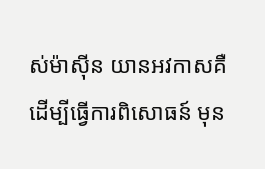ស់ម៉ាស៊ីន យានអវកាសគឺ ដើម្បីធ្វើការពិសោធន៍ មុន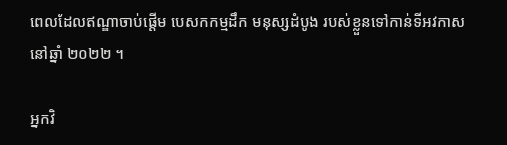ពេលដែលឥណ្ឌាចាប់ផ្តើម បេសកកម្មដឹក មនុស្សដំបូង របស់ខ្លួនទៅកាន់ទីអវកាស នៅឆ្នាំ ២០២២ ។

អ្នកវិ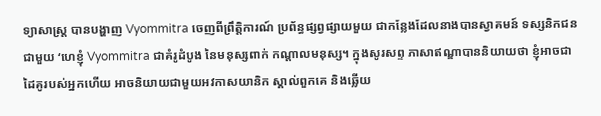ទ្យាសាស្រ្ត បានបង្ហាញ Vyommitra ចេញពីព្រឹត្តិការណ៍ ប្រព័ន្ធផ្សព្វផ្សាយមួយ ជាកន្លែងដែលនាងបានស្វាគមន៍ ទស្សនិកជនជាមួយ ‘ហេខ្ញុំ Vyommitra ជាគំរូដំបូង នៃមនុស្សពាក់ កណ្តាលមនុស្ស។ ក្នុងសូរសព្ទ ភាសាឥណ្ឌាបាននិយាយថា ខ្ញុំអាចជាដៃគូរបស់អ្នកហើយ អាចនិយាយជាមួយអវកាសយានិក ស្គាល់ពួកគេ និងឆ្លើយ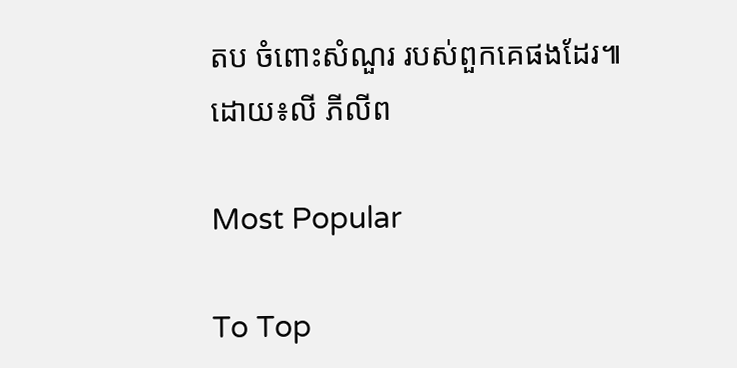តប ចំពោះសំណួរ របស់ពួកគេផងដែរ៕ ដោយ៖លី ភីលីព

Most Popular

To Top